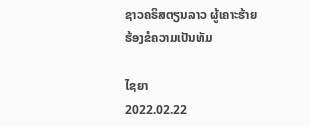ຊາວຄຣິສຕຽນລາວ ຜູ້ເຄາະຮ້າຍ ຮ້ອງຂໍຄວາມເປັນທັມ

ໄຊຍາ
2022.02.22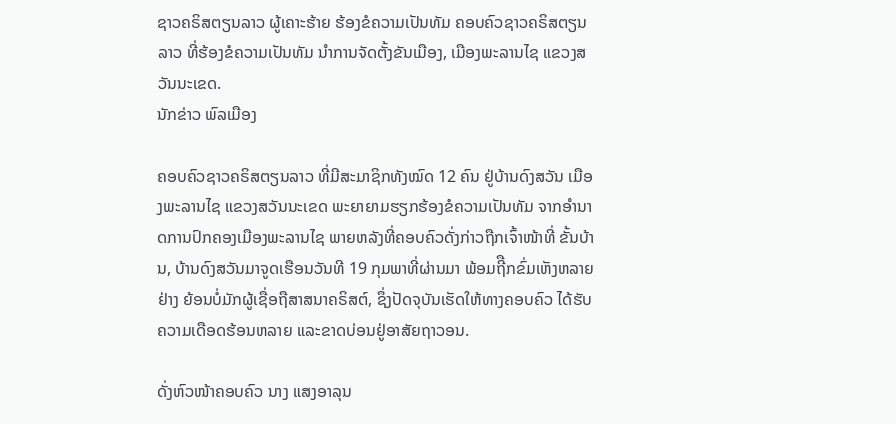ຊາວຄຣິສຕຽນລາວ ຜູ້ເຄາະຮ້າຍ ຮ້ອງຂໍຄວາມເປັນທັມ ຄອບຄົວຊາວຄຣິສຕຽນລາວ ທີ່ຮ້ອງຂໍຄວາມເປັນທັມ ນຳການຈັດຕັ້ງຂັນເມືອງ, ເມືອງພະລານໄຊ ແຂວງສວັນນະເຂດ.
ນັກຂ່າວ ພົລເມືອງ

ຄອບຄົວຊາວຄຣິສຕຽນລາວ ທີ່ມີສະມາຊິກທັງໝົດ 12 ຄົນ ຢູ່ບ້ານດົງສວັນ ເມືອງພະລານໄຊ ແຂວງສວັນນະເຂດ ພະຍາຍາມຮຽກຮ້ອງຂໍຄວາມເປັນທັມ ຈາກອຳນາດການປົກຄອງເມືອງພະລານໄຊ ພາຍຫລັງທີ່ຄອບຄົວດັ່ງກ່າວຖືກເຈົ້າໜ້າທີ່ ຂັ້ນບ້ານ, ບ້ານດົງສວັນມາຈູດເຮືອນວັນທີ 19 ກຸມພາທີ່ຜ່ານມາ ພ້ອມຖີືກຂົ່ມເຫັງຫລາຍຢ່າງ ຍ້ອນບໍ່ມັກຜູ້ເຊື່ອຖືສາສນາຄຣິສຕ໌, ຊຶ່ງປັດຈຸບັນເຮັດໃຫ້ທາງຄອບຄົວ ໄດ້ຮັບຄວາມເດືອດຮ້ອນຫລາຍ ແລະຂາດບ່ອນຢູ່ອາສັຍຖາວອນ.

ດັ່ງຫົວໜ້າຄອບຄົວ ນາງ ແສງອາລຸນ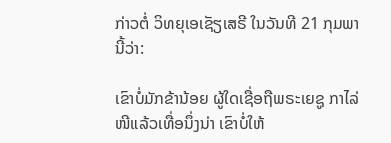ກ່າວຕໍ່ ວິທຍຸເອເຊັຽເສຣີ ໃນວັນທີ 21 ກຸມພາ ນີ້ວ່າ:

ເຂົາບໍ່ມັກຂ້ານ້ອຍ ຜູ້ໃດເຊື່ອຖືພຣະເຍຊູ ກາໄລ່ໜີແລ້ວເທື່ອນຶ່ງນ່າ ເຂົາບໍ່ໃຫ້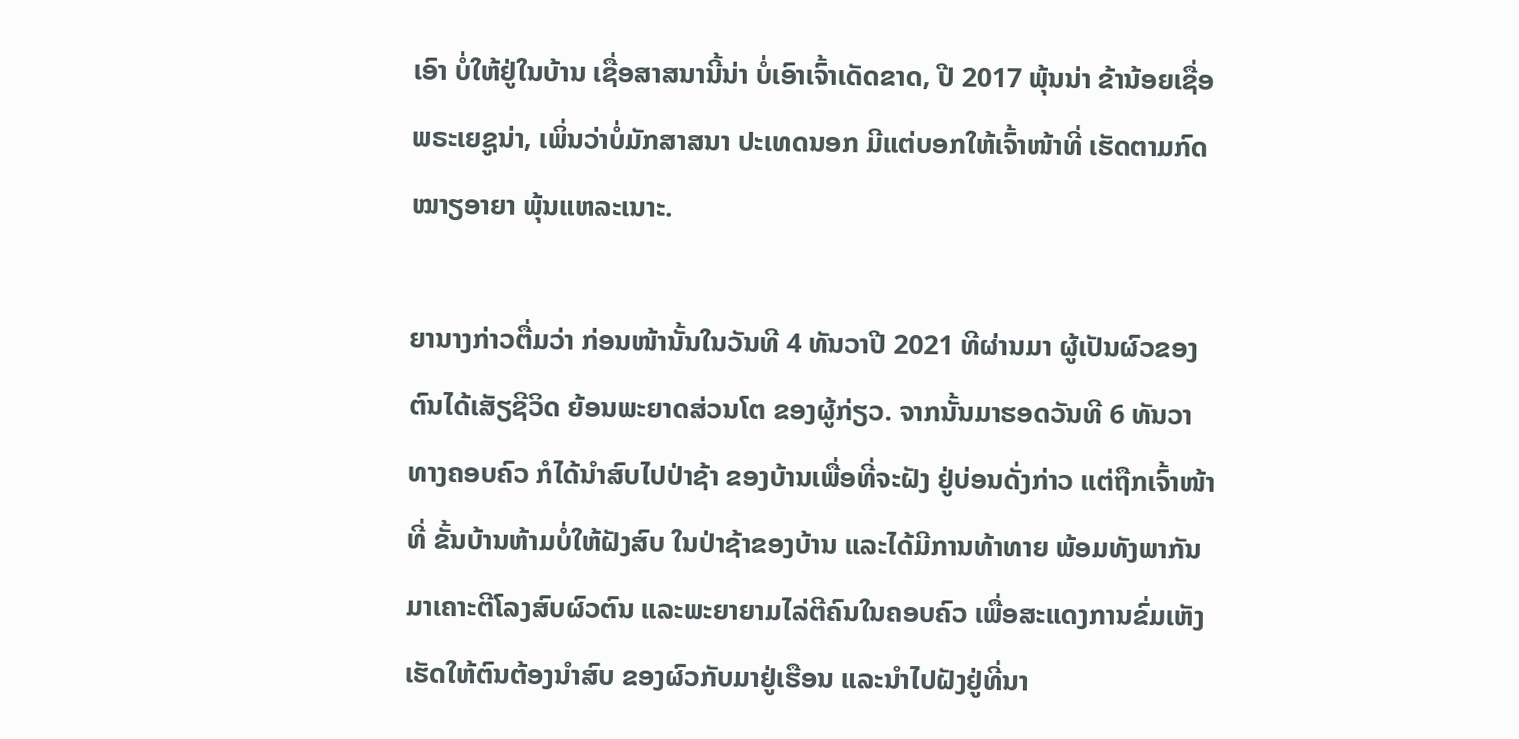ເອົາ ບໍ່ໃຫ້ຢູ່ໃນບ້ານ ເຊື່ອສາສນານີ້ນ່າ ບໍ່ເອົາເຈົ້າເດັດຂາດ, ປີ 2017 ພຸ້ນນ່າ ຂ້ານ້ອຍເຊື່ອພຣະເຍຊູນ່າ, ເພິ່ນວ່າບໍ່ມັກສາສນາ ປະເທດນອກ ມີແຕ່ບອກໃຫ້ເຈົ້າໜ້າທີ່ ເຮັດຕາມກົດໝາຽອາຍາ ພຸ້ນແຫລະເນາະ.

ຍານາງກ່າວຕື່ມວ່າ ກ່ອນໜ້ານັ້ນໃນວັນທີ 4 ທັນວາປີ 2021 ທີຜ່ານມາ ຜູ້ເປັນຜົວຂອງຕົນໄດ້ເສັຽຊີວິດ ຍ້ອນພະຍາດສ່ວນໂຕ ຂອງຜູ້ກ່ຽວ. ຈາກນັ້ນມາຮອດວັນທີ 6 ທັນວາທາງຄອບຄົວ ກໍໄດ້ນຳສົບໄປປ່າຊ້າ ຂອງບ້ານເພື່ອທີ່ຈະຝັງ ຢູ່ບ່ອນດັ່ງກ່າວ ແຕ່ຖືກເຈົ້າໜ້າທີ່ ຂັ້ນບ້ານຫ້າມບໍ່ໃຫ້ຝັງສົບ ໃນປ່າຊ້າຂອງບ້ານ ແລະໄດ້ມີການທ້າທາຍ ພ້ອມທັງພາກັນ ມາເຄາະຕີໂລງສົບຜົວຕົນ ແລະພະຍາຍາມໄລ່ຕີຄົນໃນຄອບຄົວ ເພື່ອສະແດງການຂົ່ມເຫັງ ເຮັດໃຫ້ຕົນຕ້ອງນຳສົບ ຂອງຜົວກັບມາຢູ່ເຮືອນ ແລະນຳໄປຝັງຢູ່ທີ່ນາ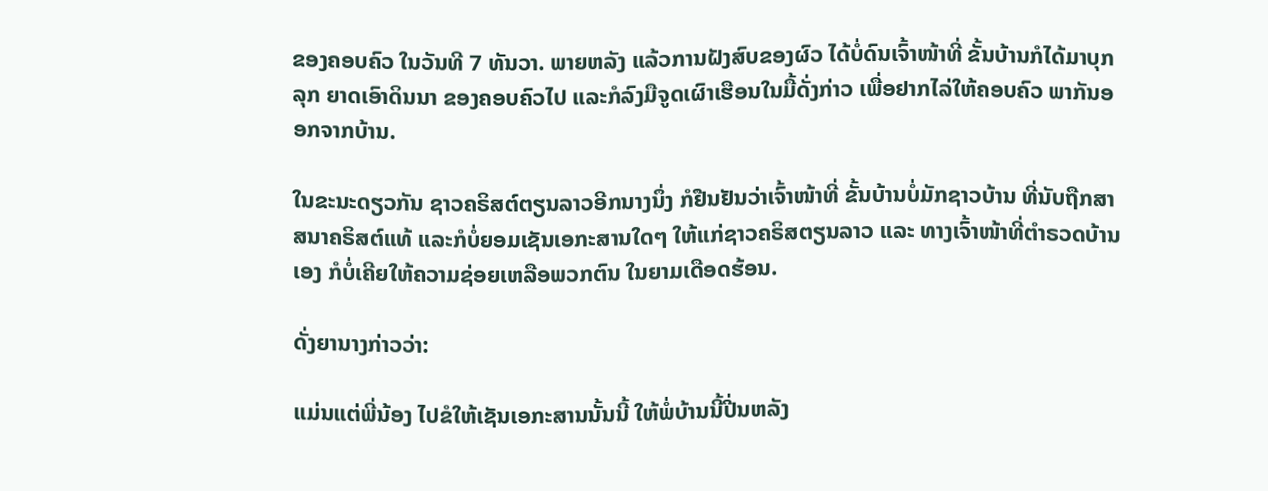ຂອງຄອບຄົວ ໃນວັນທີ 7 ທັນວາ. ພາຍຫລັງ ແລ້ວການຝັງສົບຂອງຜົວ ໄດ້ບໍ່ດົນເຈົ້າໜ້າທີ່ ຂັ້ນບ້ານກໍໄດ້ມາບຸກລຸກ ຍາດເອົາດິນນາ ຂອງຄອບຄົວໄປ ແລະກໍລົງມືຈູດເຜົາເຮືອນໃນມື້ດັ່ງກ່າວ ເພື່ອຢາກໄລ່ໃຫ້ຄອບຄົວ ພາກັນອອກຈາກບ້ານ.

ໃນຂະນະດຽວກັນ ຊາວຄຣິສຕ໌ຕຽນລາວອີກນາງນຶ່ງ ກໍຢືນຢັນວ່າເຈົ້າໜ້າທີ່ ຂັ້ນບ້ານບໍ່ມັກຊາວບ້ານ ທີ່ນັບຖືກສາສນາຄຣິສຕ໌ແທ້ ແລະກໍບໍ່ຍອມເຊັນເອກະສານໃດໆ ໃຫ້ແກ່ຊາວຄຣິສຕຽນລາວ ແລະ ທາງເຈົ້າໜ້າທີ່ຕຳຣວດບ້ານເອງ ກໍບໍ່ເຄີຍໃຫ້ຄວາມຊ່ອຍເຫລືອພວກຕົນ ໃນຍາມເດືອດຮ້ອນ.

ດັ່ງຍານາງກ່າວວ່າ:

ແມ່ນແຕ່ພີ່ນ້ອງ ໄປຂໍໃຫ້ເຊັນເອກະສານນັ້ນນີ້ ໃຫ້ພໍ່ບ້ານນີ້ປີ່ນຫລັງ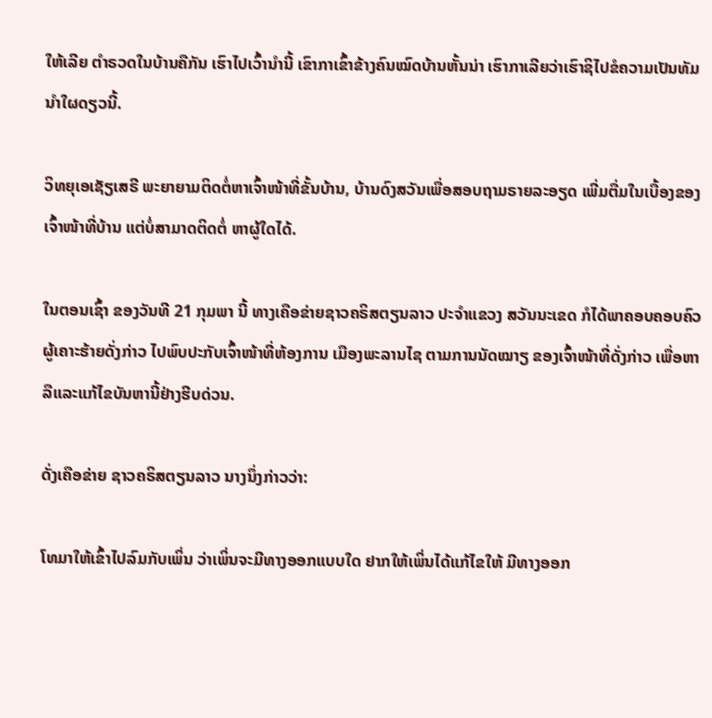ໃຫ້ເລີຍ ຕຳຣວດໃນບ້ານຄືກັນ ເຮົາໄປເວົ້ານໍານີ້ ເຂົາກາເຂົ້າຂ້າງຄົນໝົດບ້ານຫັ້ນນ່າ ເຮົາກາເລີຍວ່າເຮົາຊິໄປຂໍຄວາມເປັນທັມ ນຳໃຜດຽວນີ້.

ວິທຍຸເອເຊັຽເສຣີ ພະຍາຍາມຕິດຕໍ່ຫາເຈົ້າໜ້າທີ່ຂັ້ນບ້ານ, ບ້ານດົງສວັນເພື່ອສອບຖາມຣາຍລະອຽດ ເພີ່ມຕື່ມໃນເບື້ອງຂອງ ເຈົ້າໜ້າທີ່ບ້ານ ແຕ່ບໍ່ສາມາດຕິດຕໍ່ ຫາຜູ້ໃດໄດ້.

ໃນຕອນເຊົ້າ ຂອງວັນທີ 21 ກຸມພາ ນີ້ ທາງເຄືອຂ່າຍຊາວຄຣິສຕຽນລາວ ປະຈຳແຂວງ ສວັນນະເຂດ ກໍໄດ້ພາຄອບຄອບຄົວ ຜູ້ເຄາະຮ້າຍດັ່ງກ່າວ ໄປພົບປະກັບເຈົ້າໜ້າທີ່ຫ້ອງການ ເມືອງພະລານໄຊ ຕາມການນັດໝາຽ ຂອງເຈົ້າໜ້າທີ່ດັ່ງກ່າວ ເພື່ອຫາລືແລະແກ້ໄຂບັນຫານີ້ຢ່າງຮີບດ່ວນ.

ດັ່ງເຄືອຂ່າຍ ຊາວຄຣິສຕຽນລາວ ນາງນຶ່ງກ່າວວ່າ:

ໂທມາໃຫ້ເຂົ້າໄປລົມກັບເພິ່ນ ວ່າເພິ່ນຈະມີທາງອອກແບບໃດ ຢາກໃຫ້ເພິ່ນໄດ້ແກ້ໄຂໃຫ້ ມີທາງອອກ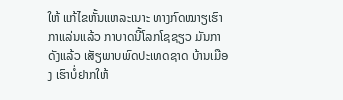ໃຫ້ ແກ້ໄຂຫັ້ນແຫລະເນາະ ທາງກົດໝາຽເຮົາກາແລ່ນແລ້ວ ກາບາດນີ້ໂລກໂຊຊຽວ ມັນກາດັງແລ້ວ ເສັຽພາບພົດປະເທດຊາດ ບ້ານເມືອງ ເຮົາບໍ່ຢາກໃຫ້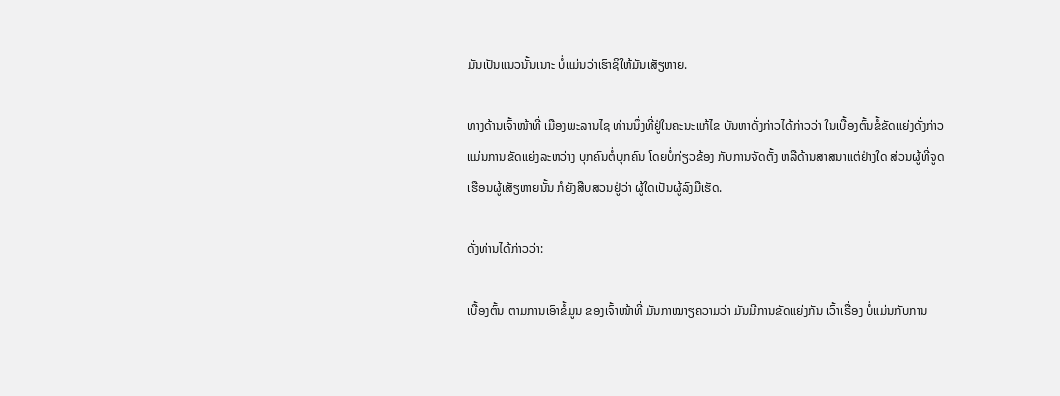ມັນເປັນແນວນັ້ນເນາະ ບໍ່ແມ່ນວ່າເຮົາຊິໃຫ້ມັນເສັຽຫາຍ.

ທາງດ້ານເຈົ້າໜ້າທີ່ ເມືອງພະລານໄຊ ທ່ານນຶ່ງທີ່ຢູ່ໃນຄະນະແກ້ໄຂ ບັນຫາດັ່ງກ່າວໄດ້ກ່າວວ່າ ໃນເບື້ອງຕົ້ນຂໍ້ຂັດແຍ່ງດັ່ງກ່າວ ແມ່ນການຂັດແຍ່ງລະຫວ່າງ ບຸກຄົນຕໍ່ບຸກຄົນ ໂດຍບໍ່ກ່ຽວຂ້ອງ ກັບການຈັດຕັ້ງ ຫລືດ້ານສາສນາແຕ່ຢ່າງໃດ ສ່ວນຜູ້ທີ່ຈູດເຮືອນຜູ້ເສັຽຫາຍນັ້ນ ກໍຍັງສືບສວນຢູ່ວ່າ ຜູ້ໃດເປັນຜູ້ລົງມືເຮັດ.

ດັ່ງທ່ານໄດ້ກ່າວວ່າ:

ເບື້ອງຕົ້ນ ຕາມການເອົາຂໍ້ມູນ ຂອງເຈົ້າໜ້າທີ່ ມັນກາໝາຽຄວາມວ່າ ມັນມີການຂັດແຍ່ງກັນ ເວົ້າເຣື່ອງ ບໍ່ແມ່ນກັບການ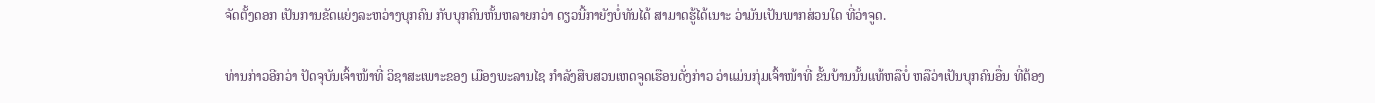ຈັດຕັ້ງດອກ ເປັນການຂັດແຍ່ງລະຫວ່າງບຸກຄົນ ກັບບຸກຄົນຫັ້ນຫລາຍກວ່າ ດຽວນີ້ກາຍັງບໍ່ທັນໄດ້ ສາມາດຮູ້ໄດ້ເນາະ ວ່າມັນເປັນພາກສ່ວນໃດ ທີ່ວ່າຈູດ.

ທ່ານກ່າວອີກວ່າ ປັດຈຸບັນເຈົ້າໜ້າທີ່ ວິຊາສະເພາະຂອງ ເມືອງພະລານໄຊ ກຳລັງສືບສວນເຫດຈູດເຮືອນດັ່ງກ່າວ ວ່າແມ່ນກຸ່ມເຈົ້າໜ້າທີ່ ຂັ້ນບ້ານນັ້ນແທ້ຫລືບໍ່ ຫລືວ່າເປັນບຸກຄົນອື່ນ ທີ່ຕ້ອງ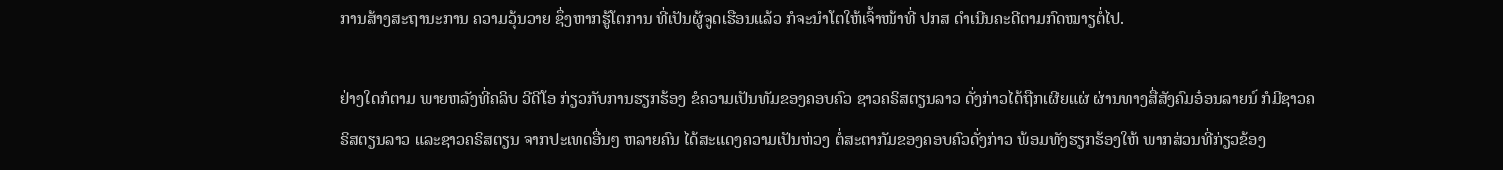ການສ້າງສະຖານະການ ຄວາມວຸ້ນວາຍ ຊຶ່ງຫາກຮູ້ໂຕການ ທີ່ເປັນຜູ້ຈູດເຮືອນແລ້ວ ກໍຈະນຳໂຕໃຫ້ເຈົ້າໜ້າທີ່ ປກສ ດຳເນີນຄະດີຕາມກົດໝາຽຕໍ່ໄປ.

ຢ່າງໃດກໍຕາມ ພາຍຫລັງທີ່ຄລິບ ວີດີໂອ ກ່ຽວກັບການຮຽກຮ້ອງ ຂໍຄວາມເປັນທັມຂອງຄອບຄົວ ຊາວຄຣິສຕຽນລາວ ດັ່ງກ່າວໄດ້ຖືກເຜີຍແຜ່ ຜ່ານທາງສື່ສັງຄົມອ໋ອນລາຍນ໌ ກໍມີຊາວຄຣິສຕຽນລາວ ແລະຊາວຄຣິສຕຽນ ຈາກປະເທດອື່ນໆ ຫລາຍຄົນ ໄດ້ສະແດງຄວາມເປັນຫ່ວງ ຕໍ່ສະຕາກັມຂອງຄອບຄົວດັ່ງກ່າວ ພ້ອມທັງຮຽກຮ້ອງໃຫ້ ພາກສ່ວນທີ່ກ່ຽວຂ້ອງ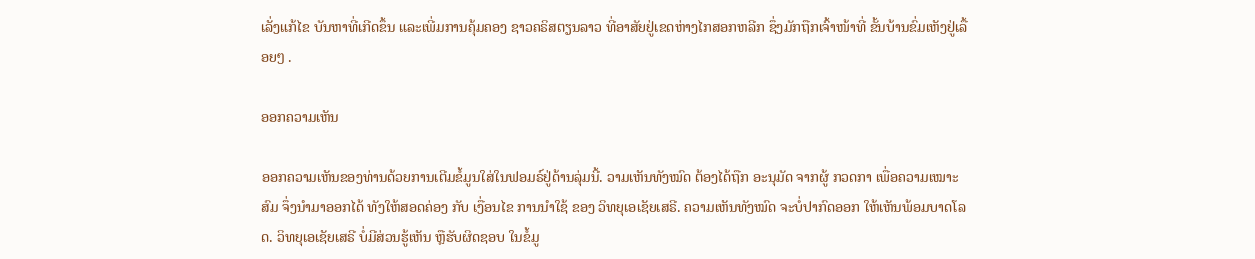ເລັ່ງແກ້ໄຂ ບັນຫາທີ່ເກີດຂຶ້ນ ແລະເພີ່ມການຄຸ້ມຄອງ ຊາວຄຣິສຕຽນລາວ ທີ່ອາສັຍຢູ່ເຂດຫ່າງໄກສອກຫລີກ ຊຶ່ງມັກຖືກເຈົ້າໜ້າທີ່ ຂັ້ນບ້ານຂົ່ມເຫັງຢູ່ເລື້ອຍໆ .

ອອກຄວາມເຫັນ

ອອກຄວາມເຫັນຂອງທ່ານດ້ວຍການເຕີມຂໍ້ມູນໃສ່ໃນຟອມຣ໌ຢູ່ດ້ານລຸ່ມນີ້. ວາມເຫັນທັງໝົດ ຕ້ອງໄດ້ຖືກ ອະນຸມັດ ຈາກຜູ້ ກວດກາ ເພື່ອຄວາມເໝາະສົມ ຈຶ່ງນໍາມາອອກໄດ້ ທັງໃຫ້ສອດຄ່ອງ ກັບ ເງື່ອນໄຂ ການນຳໃຊ້ ຂອງ ວິທຍຸເອເຊັຍເສຣີ. ຄວາມເຫັນທັງໝົດ ຈະບໍ່ປາກົດອອກ ໃຫ້ເຫັນພ້ອມບາດໂລດ. ວິທຍຸເອເຊັຍເສຣີ ບໍ່ມີສ່ວນຮູ້ເຫັນ ຫຼືຮັບຜິດຊອບ ໃນຂໍ້ມູ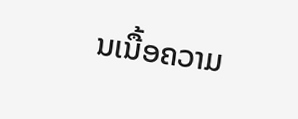ນເນື້ອຄວາມ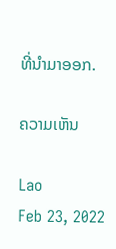ທີ່ນໍາມາອອກ.

ຄວາມເຫັນ

Lao
Feb 23, 2022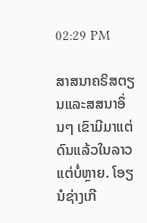02:29 PM

ສາສນາຄຣິສຕຽນແລະສສນາອຶ່ນໆ ເຂົາມີມາແຕ່ດົນແລ້ວໃນລາວ ແຕ່ບໍ່ຫຼາຍ. ໂອຽນໍຊ່າງເກີ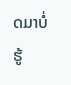ດມາບໍ່ຮູ້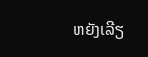ຫຍັງເລີຽ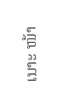ເນາະ ໜ້າ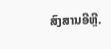ສົງສານອີຫຼີ.